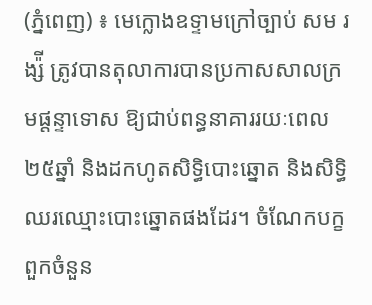(ភ្នំពេញ) ៖ មេក្លោងឧទ្ទាមក្រៅច្បាប់ សម រង្ស៉ី ត្រូវបានតុលាការបានប្រកាសសាលក្រមផ្តន្ទាទោស ឱ្យជាប់ពន្ធនាគាររយៈពេល ២៥ឆ្នាំ និងដកហូតសិទ្ធិបោះឆ្នោត និងសិទ្ធិឈរឈ្មោះបោះឆ្នោតផងដែរ។ ចំណែកបក្ខពួកចំនួន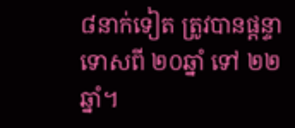៨នាក់ទៀត ត្រូវបានផ្តន្ទាទោសពី ២០ឆ្នាំ ទៅ ២២ឆ្នាំ។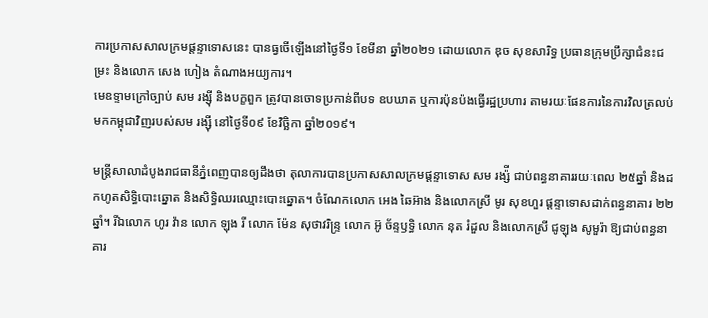ការប្រកាសសាលក្រមផ្តន្ទាទោសនេះ បានធ្វចើឡើងនៅថ្ងៃទី១ ខែមីនា ឆ្នាំ២០២១ ដោយលោក ឌុច សុខសារិទ្ធ ប្រធានក្រុមប្រឹក្សាជំនះជម្រះ និងលោក សេង ហៀង តំណាងអយ្យការ។
មេឧទ្ទាមក្រៅច្បាប់ សម រង្ស៊ី និងបក្ខពួក ត្រូវបានចោទប្រកាន់ពីបទ ឧបឃាត ឬការប៉ុនប៉ងធ្វើរដ្ឋប្រហារ តាមរយៈផែនការនៃការវិលត្រលប់មកកម្ពុជាវិញរបស់សម រង្ស៊ី នៅថ្ងៃទី០៩ ខែវិច្ឆិកា ឆ្នាំ២០១៩។

មន្ត្រីសាលាដំបូងរាជធានីភ្នំពេញបានឲ្យដឹងថា តុលាការបានប្រកាសសាលក្រមផ្តន្ទាទោស សម រង្ស៉ី ជាប់ពន្ធនាគាររយៈពេល ២៥ឆ្នាំ និងដកហូតសិទ្ធិបោះឆ្នោត និងសិទ្ធិឈរឈ្មោះបោះឆ្នោត។ ចំណែកលោក អេង ឆៃអ៊ាង និងលោកស្រី មូរ សុខហួរ ផ្តន្ទាទោសដាក់ពន្ធនាគារ ២២ឆ្នាំ។ រីឯលោក ហូរ វ៉ាន លោក ឡុង រី លោក ម៉ែន សុថាវរិន្ទ្រ លោក អ៊ូ ច័ន្ទឫទ្ធិ លោក នុត រំដួល និងលោកស្រី ជូឡុង សូមួរ៉ា ឱ្យជាប់ពន្ធនាគារ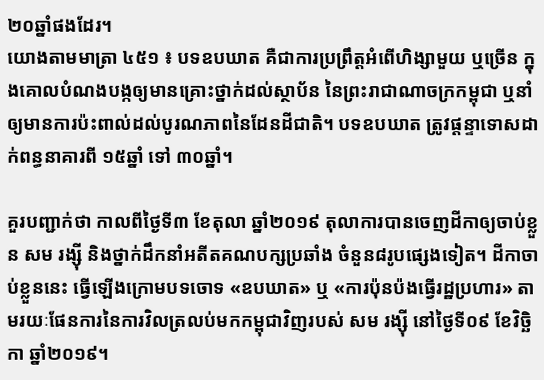២០ឆ្នាំផងដែរ។
យោងតាមមាត្រា ៤៥១ ៖ បទឧបឃាត គឺជាការប្រព្រឹត្តអំពើហិង្សាមួយ ឬច្រើន ក្នុងគោលបំណងបង្កឲ្យមានគ្រោះថ្នាក់ដល់ស្ថាប័ន នៃព្រះរាជាណាចក្រកម្ពុជា ឬនាំឲ្យមានការប៉ះពាល់ដល់បូរណភាពនៃដែនដីជាតិ។ បទឧបឃាត ត្រូវផ្តន្ទាទោសដាក់ពន្ធនាគារពី ១៥ឆ្នាំ ទៅ ៣០ឆ្នាំ។

គួរបញ្ជាក់ថា កាលពីថ្ងៃទី៣ ខែតុលា ឆ្នាំ២០១៩ តុលាការបានចេញដីកាឲ្យចាប់ខ្លួន សម រង្ស៊ី និងថ្នាក់ដឹកនាំអតីតគណបក្សប្រឆាំង ចំនួន៨រូបផ្សេងទៀត។ ដីកាចាប់ខ្លួននេះ ធ្វើឡើងក្រោមបទចោទ «ឧបឃាត» ឬ «ការប៉ុនប៉ងធ្វើរដ្ឋប្រហារ» តាមរយៈផែនការនៃការវិលត្រលប់មកកម្ពុជាវិញរបស់ សម រង្ស៊ី នៅថ្ងៃទី០៩ ខែវិច្ឆិកា ឆ្នាំ២០១៩។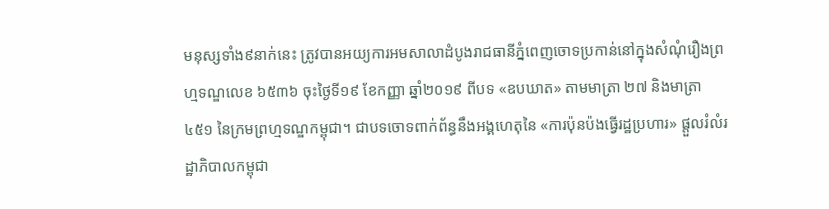មនុស្សទាំង៩នាក់នេះ ត្រូវបានអយ្យការអមសាលាដំបូងរាជធានីភ្នំពេញចោទប្រកាន់នៅក្នុងសំណុំរឿងព្រហ្មទណ្ឌលេខ ៦៥៣៦ ចុះថ្ងៃទី១៩ ខែកញ្ញា ឆ្នាំ២០១៩ ពីបទ «ឧបឃាត» តាមមាត្រា ២៧ និងមាត្រា ៤៥១ នៃក្រមព្រហ្មទណ្ឌកម្ពុជា។ ជាបទចោទពាក់ព័ន្ធនឹងអង្គហេតុនៃ «ការប៉ុនប៉ងធ្វើរដ្ឋប្រហារ» ផ្តួលរំលំរដ្ឋាភិបាលកម្ពុជា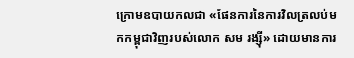ក្រោមឧបាយកលជា «ផែនការនៃការវិលត្រលប់មកកម្ពុជាវិញរបស់លោក សម រង្ស៊ី» ដោយមានការ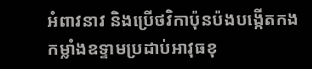អំពាវនាវ និងប្រើថវិកាប៉ុនប៉ងបង្កើតកងកម្លាំងឧទ្ទាមប្រដាប់អាវុធខុ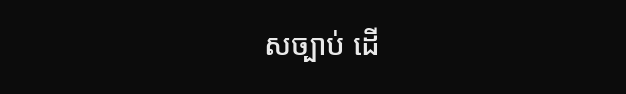សច្បាប់ ដើ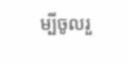ម្បីចូលរួ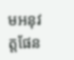មអនុវត្តផែន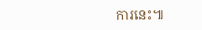ការនេះ៕